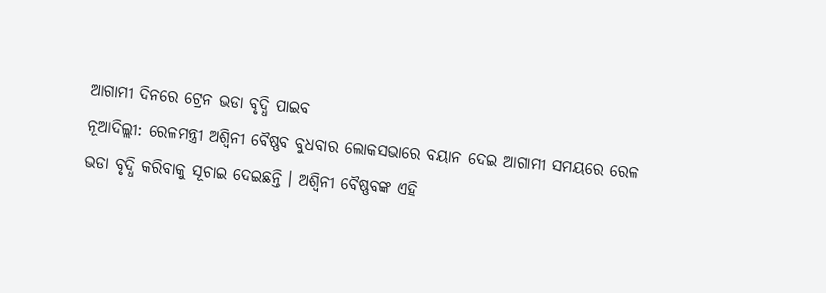ଆଗାମୀ ଦିନରେ ଟ୍ରେନ ଭଡା ବୃଦ୍ଧି ପାଇବ
ନୂଆଦିଲ୍ଲୀ: ରେଳମନ୍ତ୍ରୀ ଅଶ୍ୱିନୀ ବୈଷ୍ଣବ ବୁଧବାର ଲୋକସଭାରେ ବୟାନ ଦେଇ ଆଗାମୀ ସମୟରେ ରେଳ ଭଡା ବୃଦ୍ଧି କରିବାକୁ ସୂଚାଇ ଦେଇଛନ୍ତି । ଅଶ୍ୱିନୀ ବୈଷ୍ଣବଙ୍କ ଏହି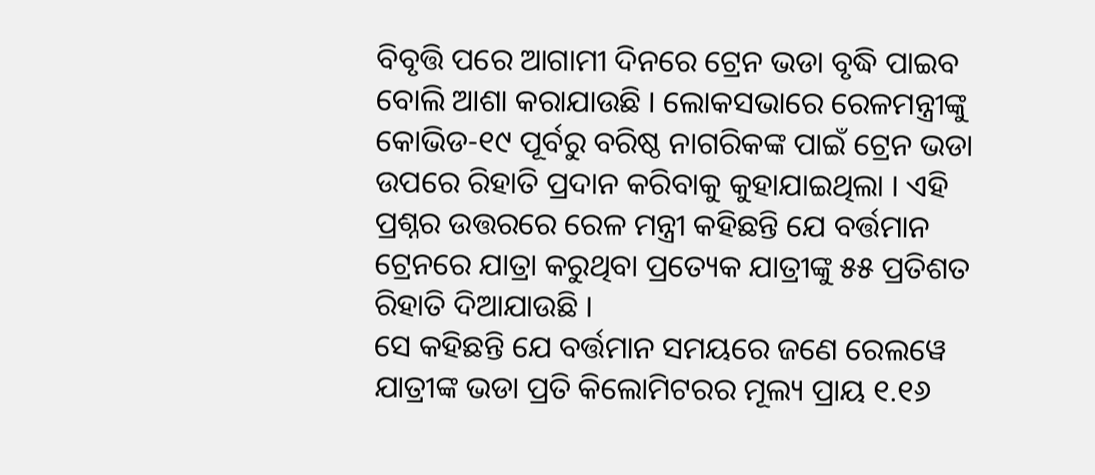ବିବୃତ୍ତି ପରେ ଆଗାମୀ ଦିନରେ ଟ୍ରେନ ଭଡା ବୃଦ୍ଧି ପାଇବ ବୋଲି ଆଶା କରାଯାଉଛି । ଲୋକସଭାରେ ରେଳମନ୍ତ୍ରୀଙ୍କୁ କୋଭିଡ-୧୯ ପୂର୍ବରୁ ବରିଷ୍ଠ ନାଗରିକଙ୍କ ପାଇଁ ଟ୍ରେନ ଭଡା ଉପରେ ରିହାତି ପ୍ରଦାନ କରିବାକୁ କୁହାଯାଇଥିଲା । ଏହି ପ୍ରଶ୍ନର ଉତ୍ତରରେ ରେଳ ମନ୍ତ୍ରୀ କହିଛନ୍ତି ଯେ ବର୍ତ୍ତମାନ ଟ୍ରେନରେ ଯାତ୍ରା କରୁଥିବା ପ୍ରତ୍ୟେକ ଯାତ୍ରୀଙ୍କୁ ୫୫ ପ୍ରତିଶତ ରିହାତି ଦିଆଯାଉଛି ।
ସେ କହିଛନ୍ତି ଯେ ବର୍ତ୍ତମାନ ସମୟରେ ଜଣେ ରେଲୱେ ଯାତ୍ରୀଙ୍କ ଭଡା ପ୍ରତି କିଲୋମିଟରର ମୂଲ୍ୟ ପ୍ରାୟ ୧.୧୬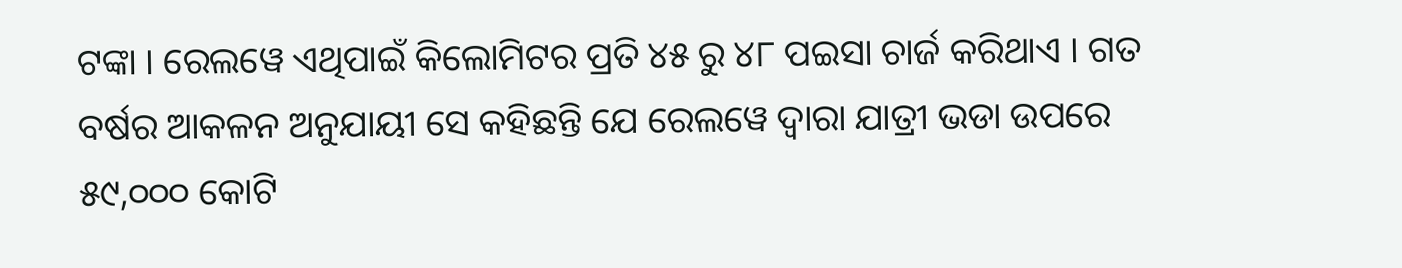ଟଙ୍କା । ରେଲୱେ ଏଥିପାଇଁ କିଲୋମିଟର ପ୍ରତି ୪୫ ରୁ ୪୮ ପଇସା ଚାର୍ଜ କରିଥାଏ । ଗତ ବର୍ଷର ଆକଳନ ଅନୁଯାୟୀ ସେ କହିଛନ୍ତି ଯେ ରେଲୱେ ଦ୍ୱାରା ଯାତ୍ରୀ ଭଡା ଉପରେ ୫୯,୦୦୦ କୋଟି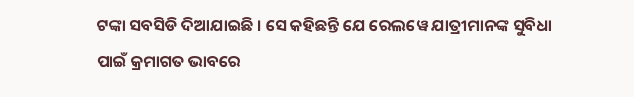ଟଙ୍କା ସବସିଡି ଦିଆଯାଇଛି । ସେ କହିଛନ୍ତି ଯେ ରେଲୱେ ଯାତ୍ରୀମାନଙ୍କ ସୁବିଧା ପାଇଁ କ୍ରମାଗତ ଭାବରେ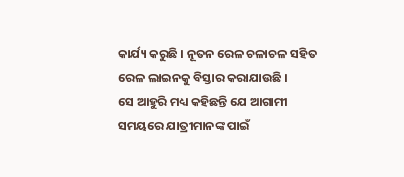କାର୍ଯ୍ୟ କରୁଛି । ନୂତନ ରେଳ ଚଳାଚଳ ସହିତ ରେଳ ଲାଇନକୁ ବିସ୍ତାର କରାଯାଉଛି ।
ସେ ଆହୁରି ମଧ୍ୟ କହିଛନ୍ତି ଯେ ଆଗାମୀ ସମୟରେ ଯାତ୍ରୀମାନଙ୍କ ପାଇଁ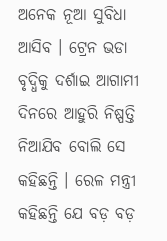ଅନେକ ନୂଆ ସୁବିଧା ଆସିବ । ଟ୍ରେନ ଭଡା ବୃଦ୍ଧିକୁ ଦର୍ଶାଇ ଆଗାମୀ ଦିନରେ ଆହୁରି ନିଷ୍ପତ୍ତି ନିଆଯିବ ବୋଲି ସେ କହିଛନ୍ତି । ରେଳ ମନ୍ତ୍ରୀ କହିଛନ୍ତି ଯେ ବଡ଼ ବଡ଼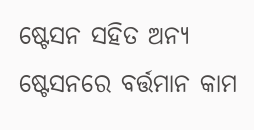ଷ୍ଟେସନ ସହିତ ଅନ୍ୟ ଷ୍ଟେସନରେ ବର୍ତ୍ତମାନ କାମ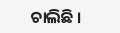ଚାଲିଛି ।